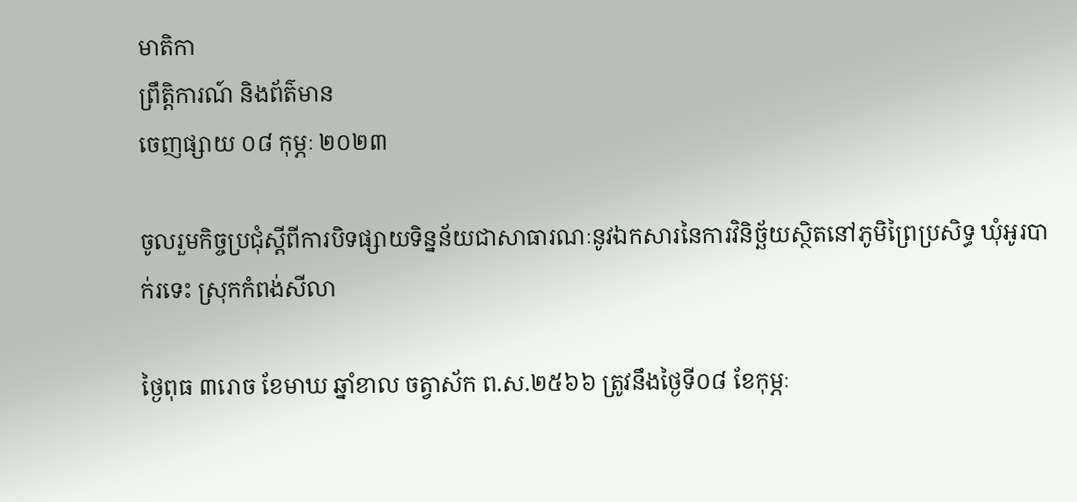មាតិកា
ព្រឹត្តិការណ៍ និងព័ត៌មាន
ចេញផ្សាយ ០៨ កុម្ភៈ ២០២៣

ចូលរួមកិច្ចប្រជុំស្តីពីការបិទផ្សាយទិន្នន័យជាសាធារណៈនូវឯកសារនៃការវិនិច្ឆ័យស្ថិតនៅភូមិព្រៃប្រសិទ្ធ ឃុំអូរបាក់រទេះ ស្រុកកំពង់សីលា

ថ្ងៃពុធ ៣រោច ខែមាឃ ឆ្នាំខាល ចត្វាស័ក ព.ស.២៥៦៦ ត្រូវនឹងថ្ងៃទី០៨ ខែកុម្ភៈ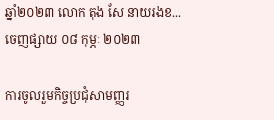ឆ្នាំ២០២៣ លោក តុង សែ នាយរងខ...
ចេញផ្សាយ ០៨ កុម្ភៈ ២០២៣

ការចូលរួមកិច្ចប្រជុំសាមញ្ញរ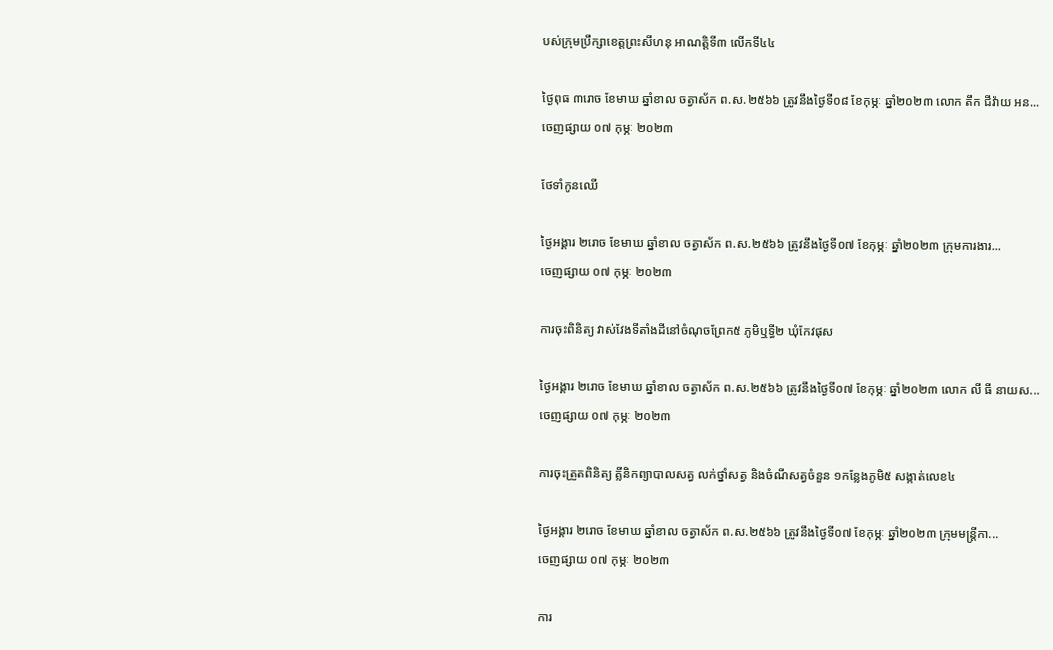បស់ក្រុមប្រឹក្សាខេត្តព្រះសីហនុ អាណត្តិទី៣ លើកទី៤៤

ថ្ងៃពុធ ៣រោច ខែមាឃ ឆ្នាំខាល ចត្វាស័ក ព.ស.២៥៦៦ ត្រូវនឹងថ្ងៃទី០៨ ខែកុម្ភៈ ឆ្នាំ២០២៣ លោក តឹក ជីវ៉ាយ អន...
ចេញផ្សាយ ០៧ កុម្ភៈ ២០២៣

ថែទាំកូនឈើ

ថ្ងៃអង្គារ ២រោច ខែមាឃ ឆ្នាំខាល ចត្វាស័ក ព.ស.២៥៦៦ ត្រូវនឹងថ្ងៃទី០៧ ខែកុម្ភៈ ឆ្នាំ២០២៣ ក្រុមការងារ...
ចេញផ្សាយ ០៧ កុម្ភៈ ២០២៣

ការចុះពិនិត្យ វាស់វែងទីតាំងដីនៅចំណុចព្រែក៥ ភូមិឬទ្ធី២ ឃុំកែវផុស

ថ្ងៃអង្គារ ២រោច ខែមាឃ ឆ្នាំខាល ចត្វាស័ក ព.ស.២៥៦៦ ត្រូវនឹងថ្ងៃទី០៧ ខែកុម្ភៈ ឆ្នាំ២០២៣ លោក លី ធី នាយស...
ចេញផ្សាយ ០៧ កុម្ភៈ ២០២៣

ការចុះត្រួតពិនិត្យ គ្លីនិកព្យាបាលសត្វ លក់ថ្នាំសត្វ និងចំណីសត្វចំនួន ១កន្លែងភូមិ៥ សង្កាត់លេខ៤

ថ្ងៃអង្គារ ២រោច ខែមាឃ ឆ្នាំខាល ចត្វាស័ក ព.ស.២៥៦៦ ត្រូវនឹងថ្ងៃទី០៧ ខែកុម្ភៈ ឆ្នាំ២០២៣ ក្រុមមន្រ្តីកា...
ចេញផ្សាយ ០៧ កុម្ភៈ ២០២៣

ការ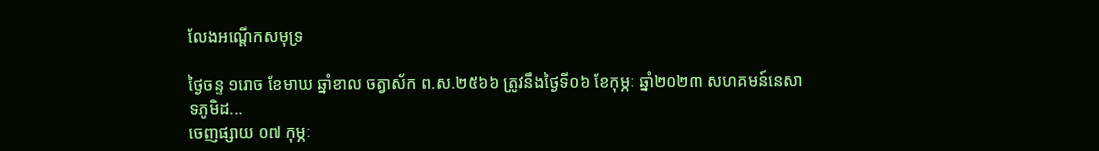លែងអណ្តើកសមុទ្រ

ថ្ងៃចន្ទ ១រោច ខែមាឃ ឆ្នាំខាល ចត្វាស័ក ព.ស.២៥៦៦ ត្រូវនឹងថ្ងៃទី០៦ ខែកុម្ភៈ ឆ្នាំ២០២៣ សហគមន៍នេសាទភូមិដ...
ចេញផ្សាយ ០៧ កុម្ភៈ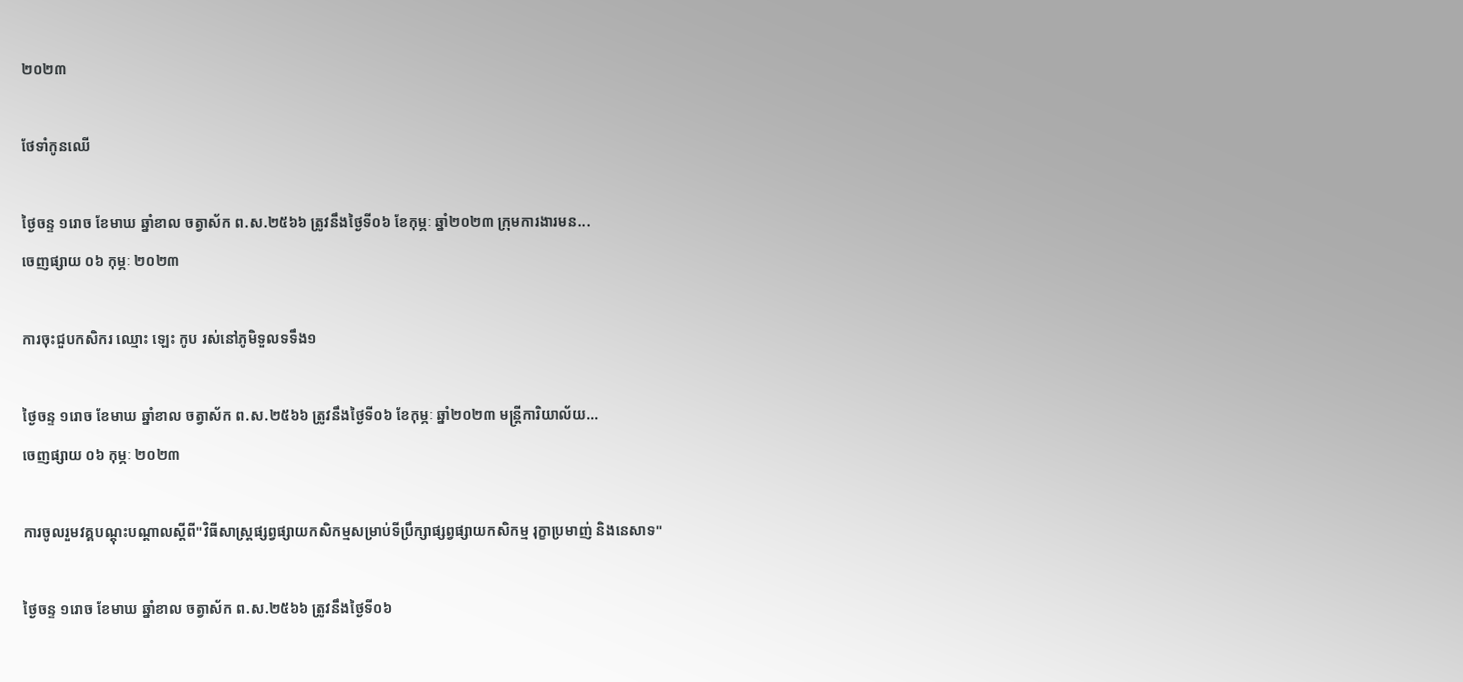២០២៣

ថែទាំកូនឈើ

ថ្ងៃចន្ទ ១រោច ខែមាឃ ឆ្នាំខាល ចត្វាស័ក ព.ស.២៥៦៦ ត្រូវនឹងថ្ងៃទី០៦ ខែកុម្ភៈ ឆ្នាំ២០២៣ ក្រុមការងារមន...
ចេញផ្សាយ ០៦ កុម្ភៈ ២០២៣

ការចុះជួបកសិករ ឈ្មោះ ឡេះ កូប រស់នៅភូមិទួលទទឹង១

ថ្ងៃចន្ទ ១រោច ខែមាឃ ឆ្នាំខាល ចត្វាស័ក ព.ស.២៥៦៦ ត្រូវនឹងថ្ងៃទី០៦ ខែកុម្ភៈ ឆ្នាំ២០២៣ មន្ត្រីការិយាល័យ...
ចេញផ្សាយ ០៦ កុម្ភៈ ២០២៣

ការចូលរួមវគ្គបណ្តុះបណ្តាលស្តីពី"វិធីសាស្ត្រផ្សព្វផ្សាយកសិកម្មសម្រាប់ទីប្រឹក្សាផ្សព្វផ្សាយកសិកម្ម រុក្ខាប្រមាញ់ និងនេសាទ"

ថ្ងៃចន្ទ ១រោច ខែមាឃ ឆ្នាំខាល ចត្វាស័ក ព.ស.២៥៦៦ ត្រូវនឹងថ្ងៃទី០៦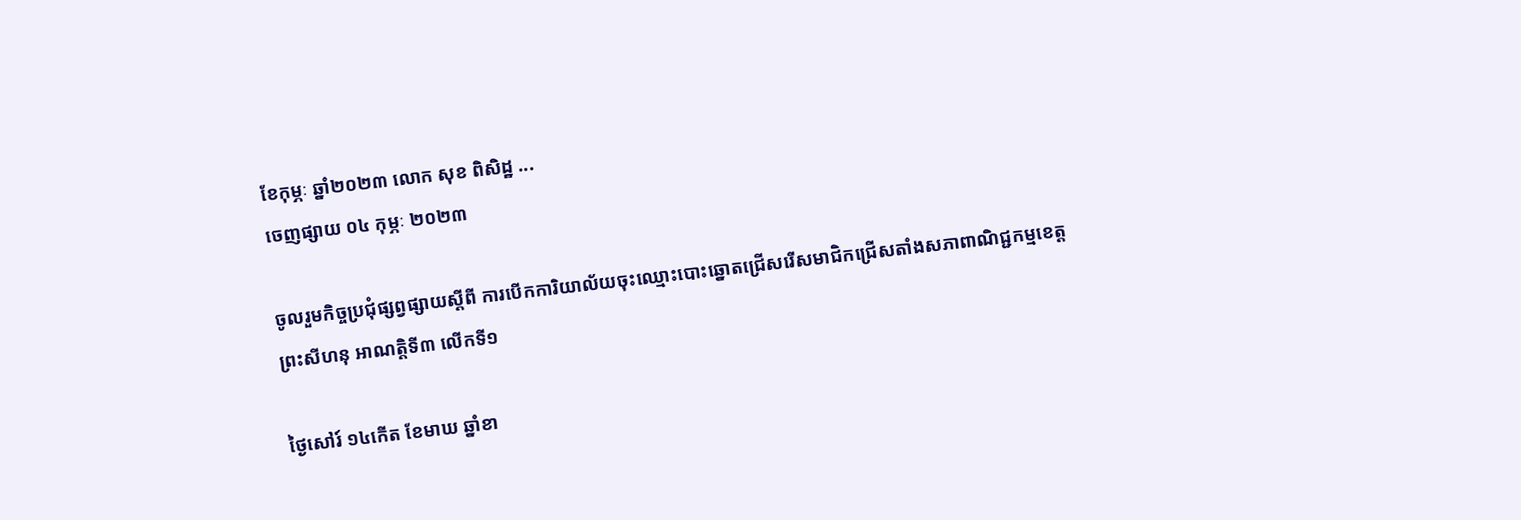ខែកុម្ភៈ ឆ្នាំ២០២៣ លោក សុខ ពិសិដ្ឋ ...
ចេញផ្សាយ ០៤ កុម្ភៈ ២០២៣

ចូលរួមកិច្ចប្រជុំផ្សព្វផ្សាយស្តីពី ការបើកការិយាល័យចុះឈ្មោះបោះឆ្នោតជ្រើសរើសមាជិកជ្រើសតាំងសភាពាណិជ្ជកម្មខេត្តព្រះសីហនុ អាណត្តិទី៣ លើកទី១

ថ្ងៃសៅរ៍ ១៤កើត ខែមាឃ ឆ្នាំខា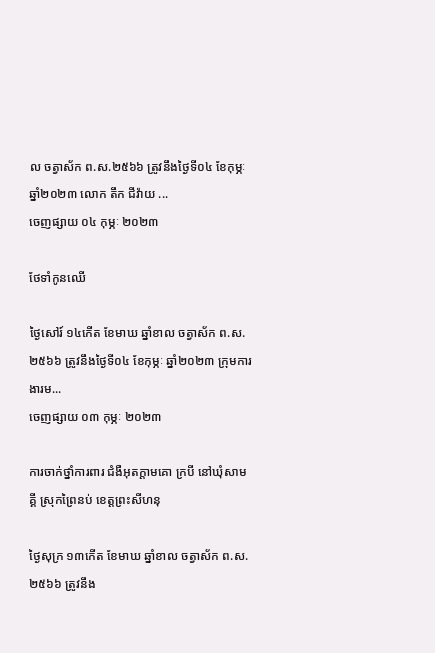ល ចត្វាស័ក ព.ស.២៥៦៦ ត្រូវនឹងថ្ងៃទី០៤ ខែកុម្ភៈ ឆ្នាំ២០២៣ លោក តឹក ជីវ៉ាយ ...
ចេញផ្សាយ ០៤ កុម្ភៈ ២០២៣

ថែទាំកូនឈើ

ថ្ងៃសៅរ៍ ១៤កើត ខែមាឃ ឆ្នាំខាល ចត្វាស័ក ព.ស.២៥៦៦ ត្រូវនឹងថ្ងៃទី០៤ ខែកុម្ភៈ ឆ្នាំ២០២៣ ក្រុមការងារម...
ចេញផ្សាយ ០៣ កុម្ភៈ ២០២៣

ការចាក់ថ្នាំការពារ ជំងឺអុតក្តាមគោ ក្របី នៅឃុំសាមគ្គី ស្រុកព្រៃនប់ ខេត្តព្រះសីហនុ

ថ្ងៃសុក្រ ១៣កើត ខែមាឃ ឆ្នាំខាល ចត្វាស័ក ព.ស.២៥៦៦ ត្រូវនឹង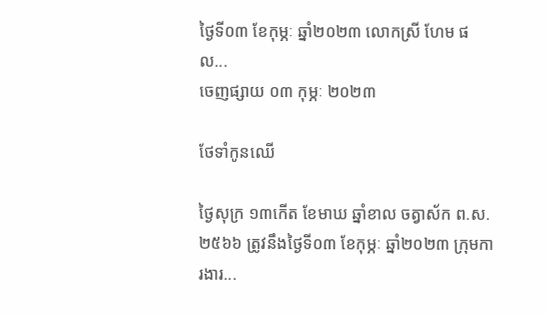ថ្ងៃទី០៣ ខែកុម្ភៈ ឆ្នាំ២០២៣ លោកស្រី ហែម ផល...
ចេញផ្សាយ ០៣ កុម្ភៈ ២០២៣

ថែទាំកូនឈើ

ថ្ងៃសុក្រ ១៣កើត ខែមាឃ ឆ្នាំខាល ចត្វាស័ក ព.ស.២៥៦៦ ត្រូវនឹងថ្ងៃទី០៣ ខែកុម្ភៈ ឆ្នាំ២០២៣ ក្រុមការងារ...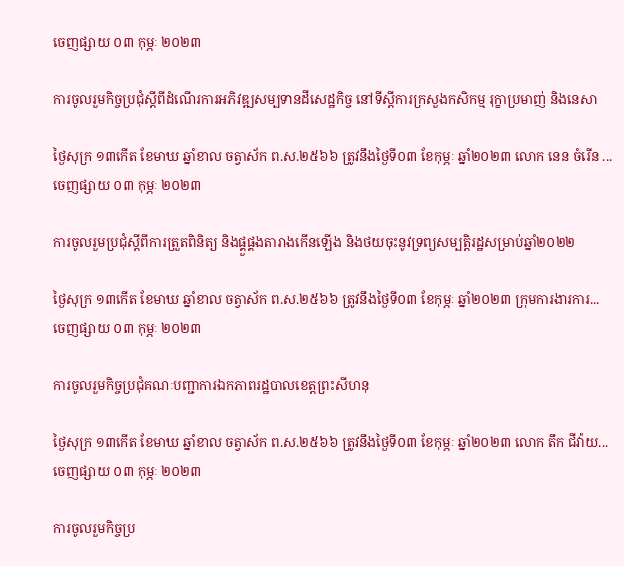ចេញផ្សាយ ០៣ កុម្ភៈ ២០២៣

ការចូលរួមកិច្ចប្រជុំស្តីពីដំណើរការអភិវឌ្ឍសម្បទានដីសេដ្ឋកិច្ច នៅទីស្តីការក្រសួងកសិកម្ម រុក្ខាប្រមាញ់ និងនេសា

ថ្ងៃសុក្រ ១៣កើត ខែមាឃ ឆ្នាំខាល ចត្វាស័ក ព.ស.២៥៦៦ ត្រូវនឹងថ្ងៃទី០៣ ខែកុម្ភៈ ឆ្នាំ២០២៣ លោក នេន ចំរើន ...
ចេញផ្សាយ ០៣ កុម្ភៈ ២០២៣

ការចូលរួមប្រជុំស្តីពីការត្រួតពិនិត្យ និងផ្គួផ្គងតារាងកើនឡើង និងថយចុះនូវទ្រព្យសម្បត្តិរដ្ឋសម្រាប់ឆ្នាំ២០២២

ថ្ងៃសុក្រ ១៣កើត ខែមាឃ ឆ្នាំខាល ចត្វាស័ក ព.ស.២៥៦៦ ត្រូវនឹងថ្ងៃទី០៣ ខែកុម្ភៈ ឆ្នាំ២០២៣ ក្រុមការងារការ...
ចេញផ្សាយ ០៣ កុម្ភៈ ២០២៣

ការចូលរួមកិច្ចប្រជុំគណៈបញ្ជាការឯកភាពរដ្ឋបាលខេត្តព្រះសីហនុ

ថ្ងៃសុក្រ ១៣កើត ខែមាឃ ឆ្នាំខាល ចត្វាស័ក ព.ស.២៥៦៦ ត្រូវនឹងថ្ងៃទី០៣ ខែកុម្ភៈ ឆ្នាំ២០២៣ លោក តឹក ជីវ៉ាយ...
ចេញផ្សាយ ០៣ កុម្ភៈ ២០២៣

ការចូលរួមកិច្ចប្រ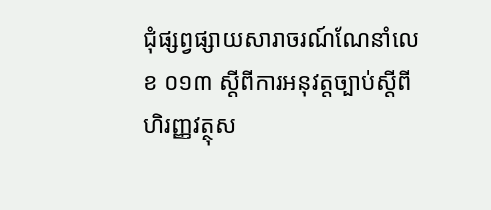ជុំផ្សព្វផ្សាយសារាចរណ៍ណែនាំលេខ ០១៣ ស្ដីពីការអនុវត្តច្បាប់ស្ដីពីហិរញ្ញវត្ថុស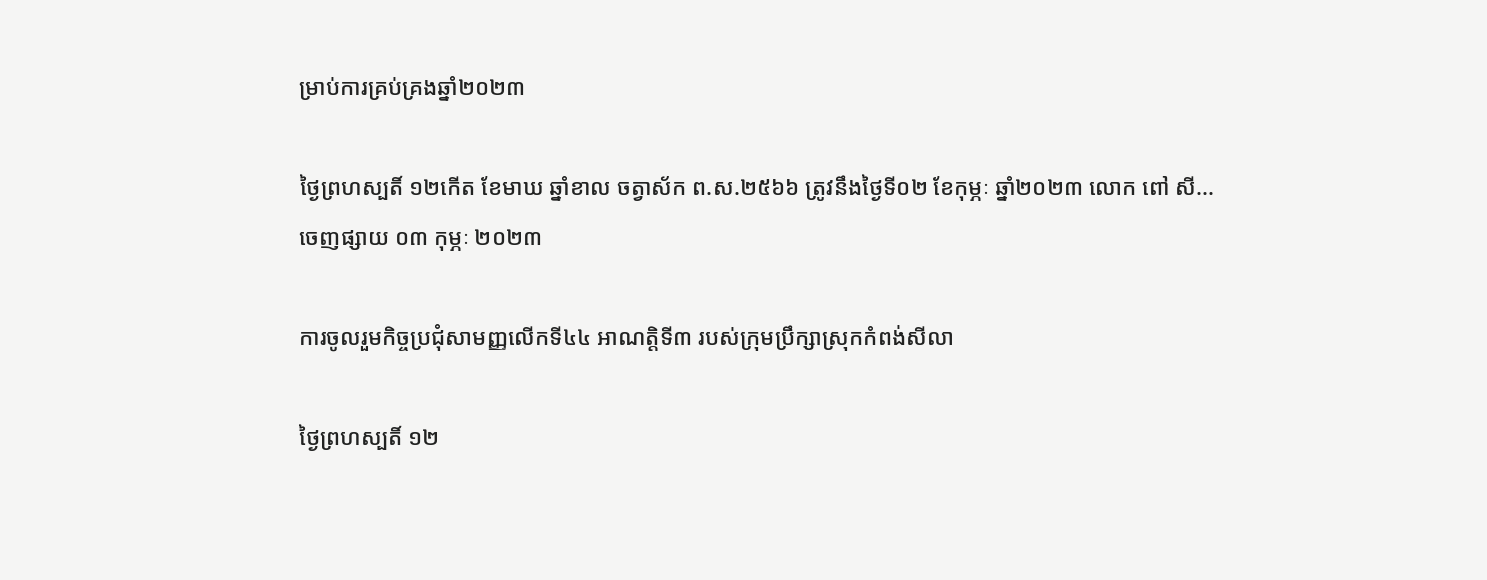ម្រាប់ការគ្រប់គ្រងឆ្នាំ២០២៣

ថ្ងៃព្រហស្បតិ៍ ១២កើត ខែមាឃ ឆ្នាំខាល ចត្វាស័ក ព.ស.២៥៦៦ ត្រូវនឹងថ្ងៃទី០២ ខែកុម្ភៈ ឆ្នាំ២០២៣ លោក ពៅ សី...
ចេញផ្សាយ ០៣ កុម្ភៈ ២០២៣

ការចូលរួមកិច្ចប្រជុំសាមញ្ញលើកទី៤៤ អាណត្តិទី៣ របស់ក្រុមប្រឹក្សាស្រុកកំពង់សីលា

ថ្ងៃព្រហស្បតិ៍ ១២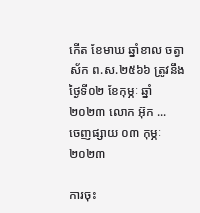កើត ខែមាឃ ឆ្នាំខាល ចត្វាស័ក ព.ស.២៥៦៦ ត្រូវនឹងថ្ងៃទី០២ ខែកុម្ភៈ ឆ្នាំ២០២៣ លោក អ៊ុក ...
ចេញផ្សាយ ០៣ កុម្ភៈ ២០២៣

ការចុះ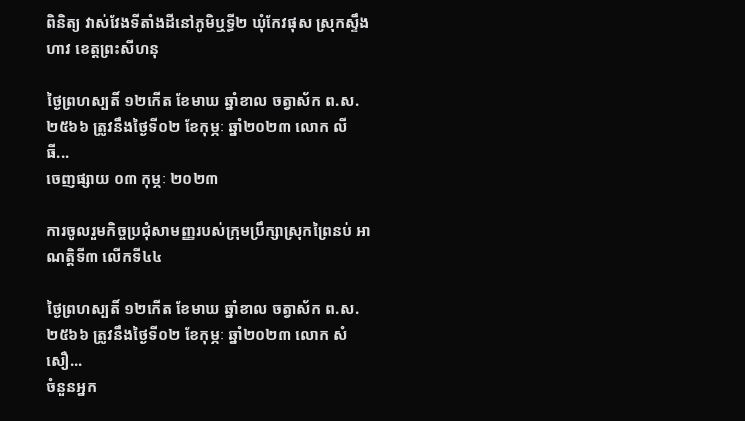ពិនិត្យ វាស់វែងទីតាំងដីនៅភូមិឬទ្ធី២ ឃុំកែវផុស ស្រុកស្ទឹងហាវ ខេត្តព្រះសីហនុ

ថ្ងៃព្រហស្បតិ៍ ១២កើត ខែមាឃ ឆ្នាំខាល ចត្វាស័ក ព.ស.២៥៦៦ ត្រូវនឹងថ្ងៃទី០២ ខែកុម្ភៈ ឆ្នាំ២០២៣ លោក លី ធី...
ចេញផ្សាយ ០៣ កុម្ភៈ ២០២៣

ការចូលរួមកិច្ចប្រជុំសាមញ្ញរបស់ក្រុមប្រឹក្សាស្រុកព្រៃនប់ អាណត្តិទី៣ លើកទី៤៤

ថ្ងៃព្រហស្បតិ៍ ១២កើត ខែមាឃ ឆ្នាំខាល ចត្វាស័ក ព.ស.២៥៦៦ ត្រូវនឹងថ្ងៃទី០២ ខែកុម្ភៈ ឆ្នាំ២០២៣ លោក សំ សឿ...
ចំនួនអ្នក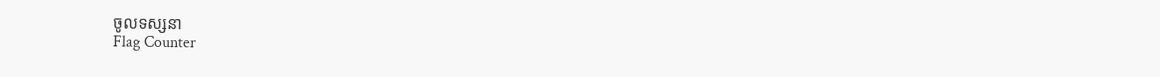ចូលទស្សនា
Flag Counter